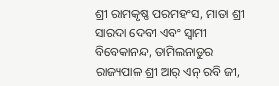ଶ୍ରୀ ରାମକୃଷ୍ଣ ପରମହଂସ, ମାତା ଶ୍ରୀ ସାରଦା ଦେବୀ ଏବଂ ସ୍ୱାମୀ ବିବେକାନନ୍ଦ, ତାମିଲନାଡୁର ରାଜ୍ୟପାଳ ଶ୍ରୀ ଆର୍ ଏନ୍ ରବି ଜୀ,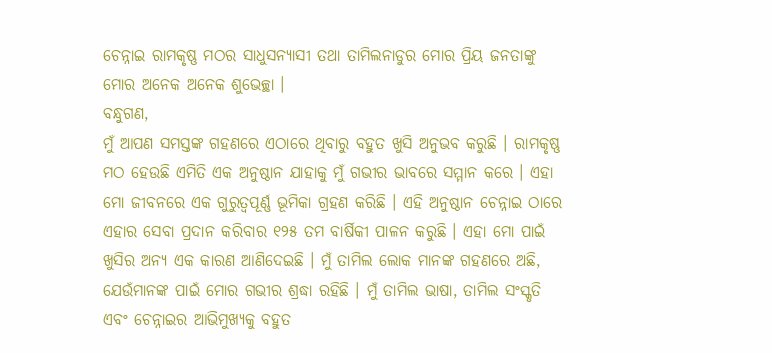ଚେନ୍ନାଇ ରାମକୃଷ୍ଣ ମଠର ସାଧୁସନ୍ୟାସୀ ତଥା ତାମିଲନାଡୁର ମୋର ପ୍ରିୟ ଜନତାଙ୍କୁ ମୋର ଅନେକ ଅନେକ ଶୁଭେଚ୍ଛା ।
ବନ୍ଧୁଗଣ,
ମୁଁ ଆପଣ ସମସ୍ତଙ୍କ ଗହଣରେ ଏଠାରେ ଥିବାରୁ ବହୁତ ଖୁସି ଅନୁଭବ କରୁଛି । ରାମକୃଷ୍ଣ ମଠ ହେଉଛି ଏମିତି ଏକ ଅନୁଷ୍ଠାନ ଯାହାକୁ ମୁଁ ଗଭୀର ଭାବରେ ସମ୍ମାନ କରେ । ଏହା ମୋ ଜୀବନରେ ଏକ ଗୁରୁତ୍ୱପୂର୍ଣ୍ଣ ଭୂମିକା ଗ୍ରହଣ କରିଛି । ଏହି ଅନୁଷ୍ଠାନ ଚେନ୍ନାଇ ଠାରେ ଏହାର ସେବା ପ୍ରଦାନ କରିବାର ୧୨୫ ତମ ବାର୍ଷିକୀ ପାଳନ କରୁଛି । ଏହା ମୋ ପାଇଁ ଖୁସିର ଅନ୍ୟ ଏକ କାରଣ ଆଣିଦେଇଛି । ମୁଁ ତାମିଲ ଲୋକ ମାନଙ୍କ ଗହଣରେ ଅଛି, ଯେଉଁମାନଙ୍କ ପାଇଁ ମୋର ଗଭୀର ଶ୍ରଦ୍ଧା ରହିଛି । ମୁଁ ତାମିଲ ଭାଷା, ତାମିଲ ସଂସ୍କୃତି ଏବଂ ଚେନ୍ନାଇର ଆଭିମୁଖ୍ୟକୁ ବହୁତ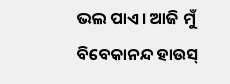ଭଲ ପାଏ । ଆଜି ମୁଁ ବିବେକାନନ୍ଦ ହାଉସ୍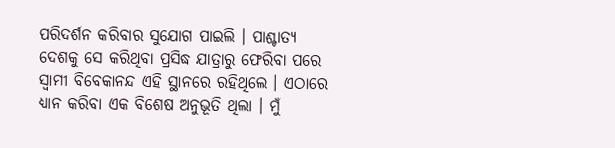ପରିଦର୍ଶନ କରିବାର ସୁଯୋଗ ପାଇଲି । ପାଶ୍ଚାତ୍ୟ ଦେଶକୁ ସେ କରିଥିବା ପ୍ରସିଦ୍ଧ ଯାତ୍ରାରୁ ଫେରିବା ପରେ ସ୍ୱାମୀ ବିବେକାନନ୍ଦ ଏହି ସ୍ଥାନରେ ରହିଥିଲେ । ଏଠାରେ ଧ୍ୟାନ କରିବା ଏକ ବିଶେଷ ଅନୁଭୂତି ଥିଲା । ମୁଁ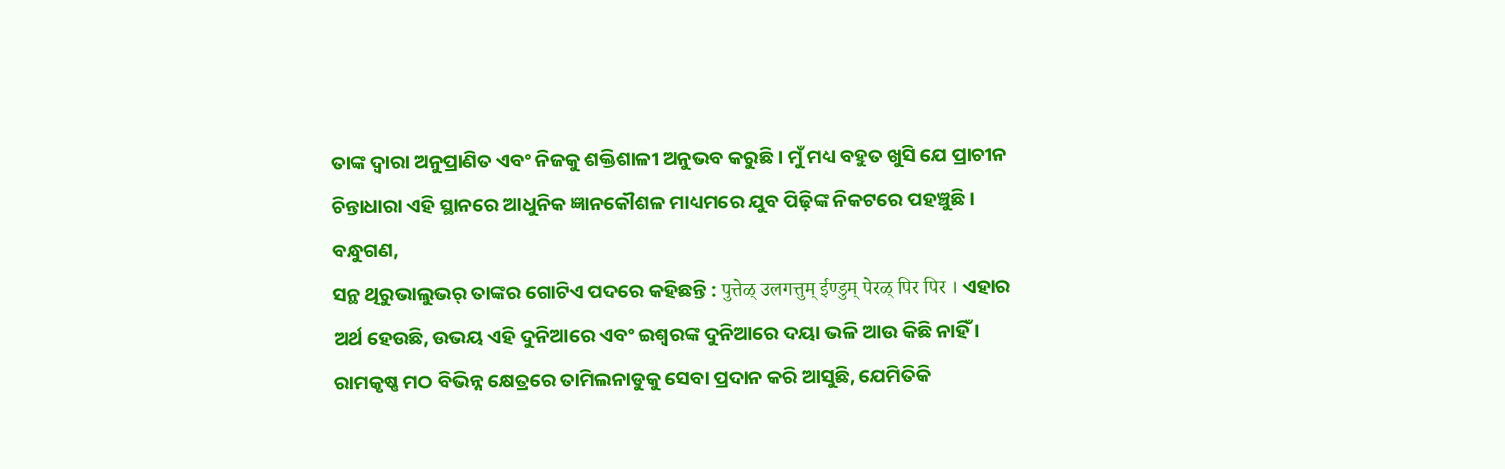ତାଙ୍କ ଦ୍ୱାରା ଅନୁପ୍ରାଣିତ ଏବଂ ନିଜକୁ ଶକ୍ତିଶାଳୀ ଅନୁଭବ କରୁଛି । ମୁଁ ମଧ୍ୟ ବହୁତ ଖୁସି ଯେ ପ୍ରାଚୀନ ଚିନ୍ତାଧାରା ଏହି ସ୍ଥାନରେ ଆଧୁନିକ ଜ୍ଞାନକୌଶଳ ମାଧ୍ୟମରେ ଯୁବ ପିଢ଼ିଙ୍କ ନିକଟରେ ପହଞ୍ଚୁଛି ।
ବନ୍ଧୁଗଣ,
ସନ୍ଥ ଥିରୁଭାଲୁଭର୍ ତାଙ୍କର ଗୋଟିଏ ପଦରେ କହିଛନ୍ତି : पुत्तेळ् उलगत्तुम् ईण्डुम् पेरळ् पिर पिर । ଏହାର ଅର୍ଥ ହେଉଛି, ଉଭୟ ଏହି ଦୁନିଆରେ ଏବଂ ଇଶ୍ୱରଙ୍କ ଦୁନିଆରେ ଦୟା ଭଳି ଆଉ କିଛି ନାହିଁ । ରାମକୃଷ୍ଣ ମଠ ବିଭିନ୍ନ କ୍ଷେତ୍ରରେ ତାମିଲନାଡୁକୁ ସେବା ପ୍ରଦାନ କରି ଆସୁଛି, ଯେମିତିକି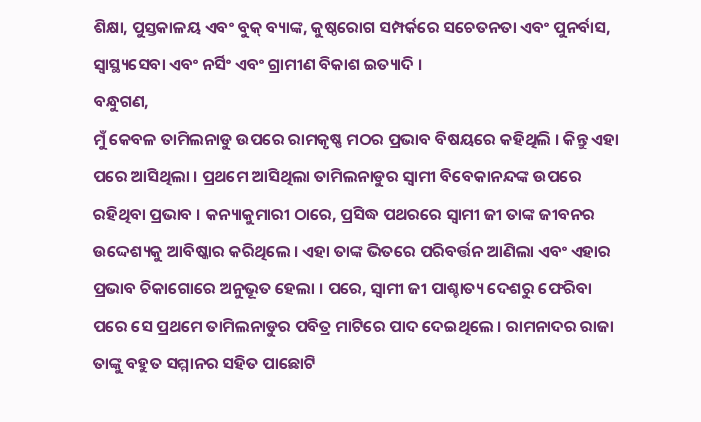ଶିକ୍ଷା, ପୁସ୍ତକାଳୟ ଏବଂ ବୁକ୍ ବ୍ୟାଙ୍କ, କୁଷ୍ଠରୋଗ ସମ୍ପର୍କରେ ସଚେତନତା ଏବଂ ପୁନର୍ବାସ, ସ୍ୱାସ୍ଥ୍ୟସେବା ଏବଂ ନର୍ସିଂ ଏବଂ ଗ୍ରାମୀଣ ବିକାଶ ଇତ୍ୟାଦି ।
ବନ୍ଧୁଗଣ,
ମୁଁ କେବଳ ତାମିଲନାଡୁ ଉପରେ ରାମକୃଷ୍ଣ ମଠର ପ୍ରଭାବ ବିଷୟରେ କହିଥିଲି । କିନ୍ତୁ ଏହା ପରେ ଆସିଥିଲା । ପ୍ରଥମେ ଆସିଥିଲା ତାମିଲନାଡୁର ସ୍ୱାମୀ ବିବେକାନନ୍ଦଙ୍କ ଉପରେ ରହିଥିବା ପ୍ରଭାବ । କନ୍ୟାକୁମାରୀ ଠାରେ, ପ୍ରସିଦ୍ଧ ପଥରରେ ସ୍ୱାମୀ ଜୀ ତାଙ୍କ ଜୀବନର ଉଦ୍ଦେଶ୍ୟକୁ ଆବିଷ୍କାର କରିଥିଲେ । ଏହା ତାଙ୍କ ଭିତରେ ପରିବର୍ତ୍ତନ ଆଣିଲା ଏବଂ ଏହାର ପ୍ରଭାବ ଚିକାଗୋରେ ଅନୁଭୂତ ହେଲା । ପରେ, ସ୍ୱାମୀ ଜୀ ପାଶ୍ଚାତ୍ୟ ଦେଶରୁ ଫେରିବା ପରେ ସେ ପ୍ରଥମେ ତାମିଲନାଡୁର ପବିତ୍ର ମାଟିରେ ପାଦ ଦେଇଥିଲେ । ରାମନାଦର ରାଜା ତାଙ୍କୁ ବହୁତ ସମ୍ମାନର ସହିତ ପାଛୋଟି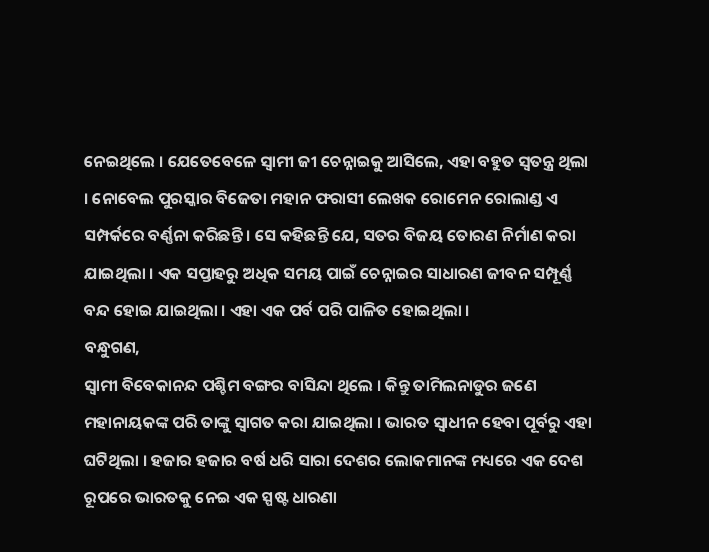ନେଇଥିଲେ । ଯେତେବେଳେ ସ୍ୱାମୀ ଜୀ ଚେନ୍ନାଇକୁ ଆସିଲେ, ଏହା ବହୁତ ସ୍ୱତନ୍ତ୍ର ଥିଲା । ନୋବେଲ ପୁରସ୍କାର ବିଜେତା ମହାନ ଫରାସୀ ଲେଖକ ରୋମେନ ରୋଲାଣ୍ଡ ଏ ସମ୍ପର୍କରେ ବର୍ଣ୍ଣନା କରିଛନ୍ତି । ସେ କହିଛନ୍ତି ଯେ, ସତର ବିଜୟ ତୋରଣ ନିର୍ମାଣ କରା ଯାଇଥିଲା । ଏକ ସପ୍ତାହରୁ ଅଧିକ ସମୟ ପାଇଁ ଚେନ୍ନାଇର ସାଧାରଣ ଜୀବନ ସମ୍ପୂର୍ଣ୍ଣ ବନ୍ଦ ହୋଇ ଯାଇଥିଲା । ଏହା ଏକ ପର୍ବ ପରି ପାଳିତ ହୋଇଥିଲା ।
ବନ୍ଧୁଗଣ,
ସ୍ୱାମୀ ବିବେକାନନ୍ଦ ପଶ୍ଚିମ ବଙ୍ଗର ବାସିନ୍ଦା ଥିଲେ । କିନ୍ତୁ ତାମିଲନାଡୁର ଜଣେ ମହାନାୟକଙ୍କ ପରି ତାଙ୍କୁ ସ୍ୱାଗତ କରା ଯାଇଥିଲା । ଭାରତ ସ୍ୱାଧୀନ ହେବା ପୂର୍ବରୁ ଏହା ଘଟିଥିଲା । ହଜାର ହଜାର ବର୍ଷ ଧରି ସାରା ଦେଶର ଲୋକମାନଙ୍କ ମଧ୍ୟରେ ଏକ ଦେଶ ରୂପରେ ଭାରତକୁ ନେଇ ଏକ ସ୍ପଷ୍ଟ ଧାରଣା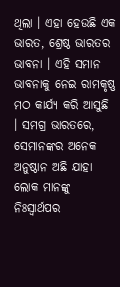ଥିଲା । ଏହା ହେଉଛି ଏକ ଭାରତ, ଶ୍ରେଷ୍ଠ ଭାରତର ଭାବନା । ଏହି ସମାନ ଭାବନାକୁ ନେଇ ରାମକୃଷ୍ଣ ମଠ କାର୍ଯ୍ୟ କରି ଆସୁଛି । ସମଗ୍ର ଭାରତରେ, ସେମାନଙ୍କର ଅନେକ ଅନୁଷ୍ଠାନ ଅଛି ଯାହା ଲୋକ ମାନଙ୍କୁ ନିଃସ୍ୱାର୍ଥପର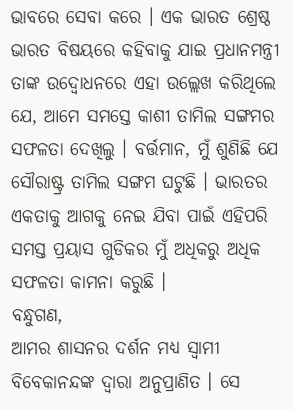ଭାବରେ ସେବା କରେ । ଏକ ଭାରତ ଶ୍ରେଷ୍ଠ ଭାରତ ବିଷୟରେ କହିବାକୁ ଯାଇ ପ୍ରଧାନମନ୍ତ୍ରୀ ତାଙ୍କ ଉଦ୍ବୋଧନରେ ଏହା ଉଲ୍ଲେଖ କରିଥିଲେ ଯେ, ଆମେ ସମସ୍ତେ କାଶୀ ତାମିଲ ସଙ୍ଗମର ସଫଳତା ଦେଖିଲୁ । ବର୍ତ୍ତମାନ, ମୁଁ ଶୁଣିଛି ଯେ ସୌରାଷ୍ଟ୍ର ତାମିଲ ସଙ୍ଗମ ଘଟୁଛି । ଭାରତର ଏକତାକୁ ଆଗକୁ ନେଇ ଯିବା ପାଇଁ ଏହିପରି ସମସ୍ତ ପ୍ରୟାସ ଗୁଡିକର ମୁଁ ଅଧିକରୁ ଅଧିକ ସଫଳତା କାମନା କରୁଛି ।
ବନ୍ଧୁଗଣ,
ଆମର ଶାସନର ଦର୍ଶନ ମଧ୍ୟ ସ୍ୱାମୀ ବିବେକାନନ୍ଦଙ୍କ ଦ୍ୱାରା ଅନୁପ୍ରାଣିତ । ସେ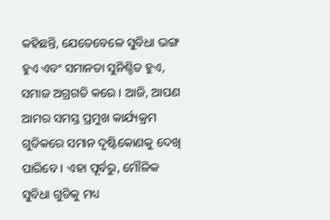କହିଛନ୍ତି, ଯେତେବେଳେ ସୁବିଧା ଭଙ୍ଗ ହୁଏ ଏବଂ ସମାନତା ସୁନିଶ୍ଚିତ ହୁଏ, ସମାଜ ଅଗ୍ରଗତି କରେ । ଆଜି, ଆପଣ ଆମର ସମସ୍ତ ପ୍ରମୁଖ କାର୍ଯ୍ୟକ୍ରମ ଗୁଡିକରେ ସମାନ ଦୃଷ୍ଟିକୋଣକୁ ଦେଖି ପାରିବେ । ଏହା ପୂର୍ବରୁ, ମୌଳିକ ସୁବିଧା ଗୁଡିକୁ ମଧ୍ୟ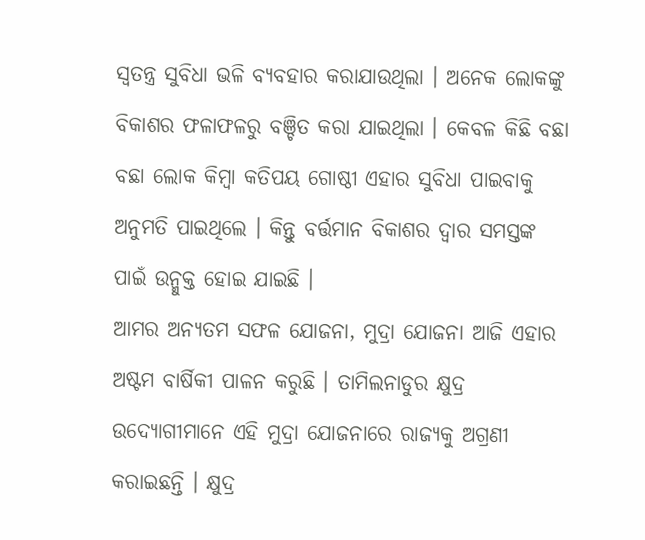ସ୍ୱତନ୍ତ୍ର ସୁବିଧା ଭଳି ବ୍ୟବହାର କରାଯାଉଥିଲା । ଅନେକ ଲୋକଙ୍କୁ ବିକାଶର ଫଳାଫଳରୁ ବଞ୍ଚିତ କରା ଯାଇଥିଲା । କେବଳ କିଛି ବଛା ବଛା ଲୋକ କିମ୍ବା କତିପୟ ଗୋଷ୍ଠୀ ଏହାର ସୁବିଧା ପାଇବାକୁ ଅନୁମତି ପାଇଥିଲେ । କିନ୍ତୁ ବର୍ତ୍ତମାନ ବିକାଶର ଦ୍ୱାର ସମସ୍ତଙ୍କ ପାଇଁ ଉନ୍ମୁକ୍ତ ହୋଇ ଯାଇଛି ।
ଆମର ଅନ୍ୟତମ ସଫଳ ଯୋଜନା, ମୁଦ୍ରା ଯୋଜନା ଆଜି ଏହାର ଅଷ୍ଟମ ବାର୍ଷିକୀ ପାଳନ କରୁଛି । ତାମିଲନାଡୁର କ୍ଷୁଦ୍ର ଉଦ୍ୟୋଗୀମାନେ ଏହି ମୁଦ୍ରା ଯୋଜନାରେ ରାଜ୍ୟକୁ ଅଗ୍ରଣୀ କରାଇଛନ୍ତି । କ୍ଷୁଦ୍ର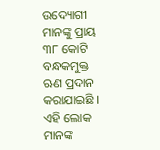ଉଦ୍ୟୋଗୀ ମାନଙ୍କୁ ପ୍ରାୟ ୩୮ କୋଟି ବନ୍ଧକମୁକ୍ତ ଋଣ ପ୍ରଦାନ କରାଯାଇଛି । ଏହି ଲୋକ ମାନଙ୍କ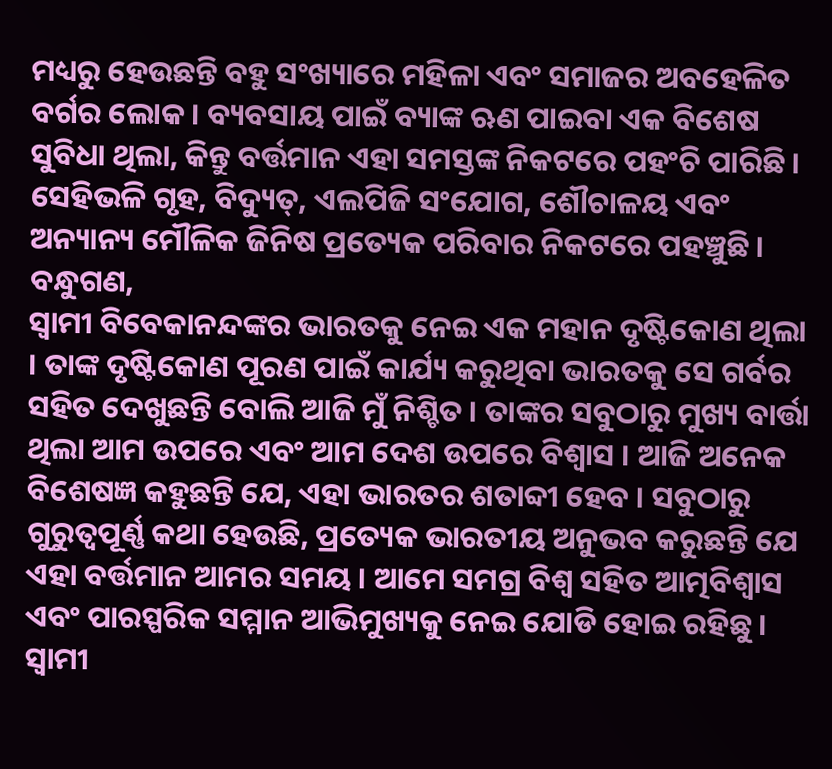ମଧ୍ୟରୁ ହେଉଛନ୍ତି ବହୁ ସଂଖ୍ୟାରେ ମହିଳା ଏବଂ ସମାଜର ଅବହେଳିତ ବର୍ଗର ଲୋକ । ବ୍ୟବସାୟ ପାଇଁ ବ୍ୟାଙ୍କ ଋଣ ପାଇବା ଏକ ବିଶେଷ ସୁବିଧା ଥିଲା, କିନ୍ତୁ ବର୍ତ୍ତମାନ ଏହା ସମସ୍ତଙ୍କ ନିକଟରେ ପହଂଚି ପାରିଛି । ସେହିଭଳି ଗୃହ, ବିଦ୍ୟୁତ୍, ଏଲପିଜି ସଂଯୋଗ, ଶୌଚାଳୟ ଏବଂ ଅନ୍ୟାନ୍ୟ ମୌଳିକ ଜିନିଷ ପ୍ରତ୍ୟେକ ପରିବାର ନିକଟରେ ପହଞ୍ଚୁଛି ।
ବନ୍ଧୁଗଣ,
ସ୍ୱାମୀ ବିବେକାନନ୍ଦଙ୍କର ଭାରତକୁ ନେଇ ଏକ ମହାନ ଦୃଷ୍ଟିକୋଣ ଥିଲା । ତାଙ୍କ ଦୃଷ୍ଟିକୋଣ ପୂରଣ ପାଇଁ କାର୍ଯ୍ୟ କରୁଥିବା ଭାରତକୁ ସେ ଗର୍ବର ସହିତ ଦେଖୁଛନ୍ତି ବୋଲି ଆଜି ମୁଁ ନିଶ୍ଚିତ । ତାଙ୍କର ସବୁଠାରୁ ମୁଖ୍ୟ ବାର୍ତ୍ତା ଥିଲା ଆମ ଉପରେ ଏବଂ ଆମ ଦେଶ ଉପରେ ବିଶ୍ୱାସ । ଆଜି ଅନେକ ବିଶେଷଜ୍ଞ କହୁଛନ୍ତି ଯେ, ଏହା ଭାରତର ଶତାବ୍ଦୀ ହେବ । ସବୁଠାରୁ ଗୁରୁତ୍ୱପୂର୍ଣ୍ଣ କଥା ହେଉଛି, ପ୍ରତ୍ୟେକ ଭାରତୀୟ ଅନୁଭବ କରୁଛନ୍ତି ଯେ ଏହା ବର୍ତ୍ତମାନ ଆମର ସମୟ । ଆମେ ସମଗ୍ର ବିଶ୍ୱ ସହିତ ଆତ୍ମବିଶ୍ୱାସ ଏବଂ ପାରସ୍ପରିକ ସମ୍ମାନ ଆଭିମୁଖ୍ୟକୁ ନେଇ ଯୋଡି ହୋଇ ରହିଛୁ । ସ୍ୱାମୀ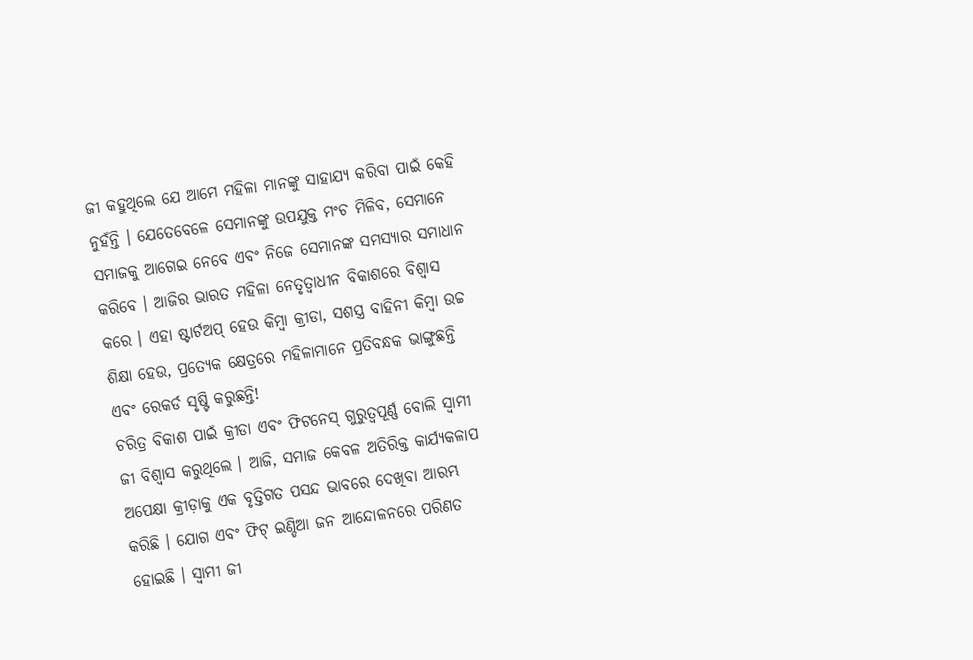ଜୀ କହୁଥିଲେ ଯେ ଆମେ ମହିଳା ମାନଙ୍କୁ ସାହାଯ୍ୟ କରିବା ପାଇଁ କେହି ନୁହଁନ୍ତି । ଯେତେବେଳେ ସେମାନଙ୍କୁ ଉପଯୁକ୍ତ ମଂଚ ମିଳିବ, ସେମାନେ ସମାଜକୁ ଆଗେଇ ନେବେ ଏବଂ ନିଜେ ସେମାନଙ୍କ ସମସ୍ୟାର ସମାଧାନ କରିବେ । ଆଜିର ଭାରତ ମହିଳା ନେତୃତ୍ୱାଧୀନ ବିକାଶରେ ବିଶ୍ୱାସ କରେ । ଏହା ଷ୍ଟାର୍ଟଅପ୍ ହେଉ କିମ୍ବା କ୍ରୀଡା, ସଶସ୍ତ୍ର ବାହିନୀ କିମ୍ବା ଉଚ୍ଚ ଶିକ୍ଷା ହେଉ, ପ୍ରତ୍ୟେକ କ୍ଷେତ୍ରରେ ମହିଳାମାନେ ପ୍ରତିବନ୍ଧକ ଭାଙ୍ଗୁଛନ୍ତି ଏବଂ ରେକର୍ଡ ସୃଷ୍ଟି କରୁଛନ୍ତି!
ଚରିତ୍ର ବିକାଶ ପାଇଁ କ୍ରୀଡା ଏବଂ ଫିଟନେସ୍ ଗୁରୁତ୍ୱପୂର୍ଣ୍ଣ ବୋଲି ସ୍ୱାମୀ ଜୀ ବିଶ୍ୱାସ କରୁଥିଲେ । ଆଜି, ସମାଜ କେବଳ ଅତିରିକ୍ତ କାର୍ଯ୍ୟକଳାପ ଅପେକ୍ଷା କ୍ରୀଡ଼ାକୁ ଏକ ବୃତ୍ତିଗତ ପସନ୍ଦ ଭାବରେ ଦେଖିବା ଆରମ୍ଭ କରିଛି । ଯୋଗ ଏବଂ ଫିଟ୍ ଇଣ୍ଡିଆ ଜନ ଆନ୍ଦୋଳନରେ ପରିଣତ ହୋଇଛି । ସ୍ୱାମୀ ଜୀ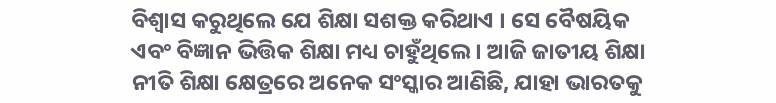ବିଶ୍ୱାସ କରୁଥିଲେ ଯେ ଶିକ୍ଷା ସଶକ୍ତ କରିଥାଏ । ସେ ବୈଷୟିକ ଏବଂ ବିଜ୍ଞାନ ଭିତ୍ତିକ ଶିକ୍ଷା ମଧ୍ୟ ଚାହୁଁଥିଲେ । ଆଜି ଜାତୀୟ ଶିକ୍ଷା ନୀତି ଶିକ୍ଷା କ୍ଷେତ୍ରରେ ଅନେକ ସଂସ୍କାର ଆଣିଛି, ଯାହା ଭାରତକୁ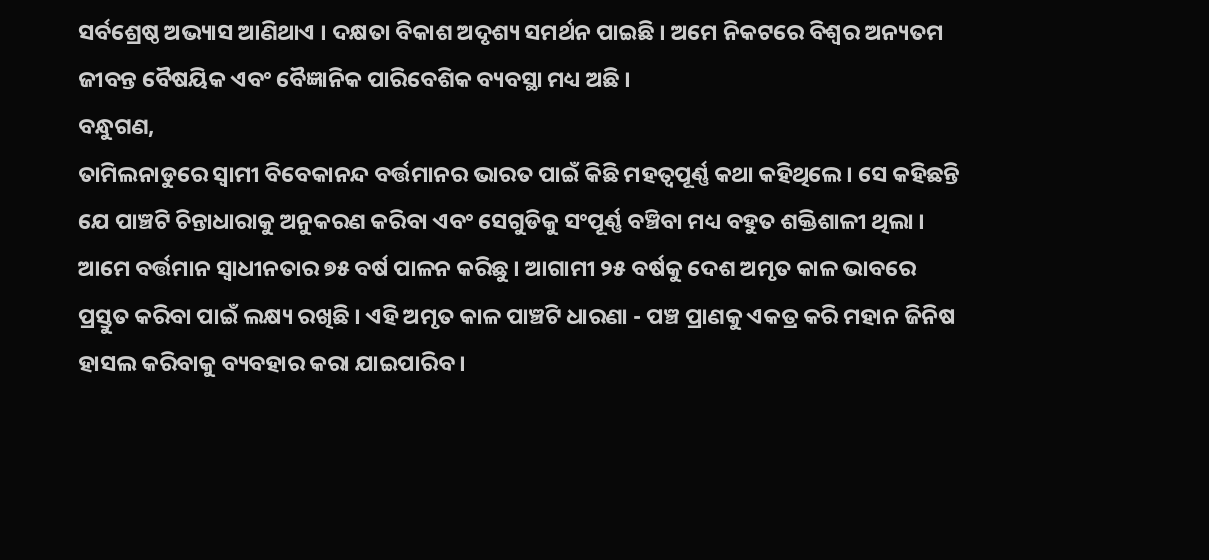ସର୍ବଶ୍ରେଷ୍ଠ ଅଭ୍ୟାସ ଆଣିଥାଏ । ଦକ୍ଷତା ବିକାଶ ଅଦୃଶ୍ୟ ସମର୍ଥନ ପାଇଛି । ଅମେ ନିକଟରେ ବିଶ୍ୱର ଅନ୍ୟତମ ଜୀବନ୍ତ ବୈଷୟିକ ଏବଂ ବୈଜ୍ଞାନିକ ପାରିବେଶିକ ବ୍ୟବସ୍ଥା ମଧ୍ୟ ଅଛି ।
ବନ୍ଧୁଗଣ,
ତାମିଲନାଡୁରେ ସ୍ୱାମୀ ବିବେକାନନ୍ଦ ବର୍ତ୍ତମାନର ଭାରତ ପାଇଁ କିଛି ମହତ୍ୱପୂର୍ଣ୍ଣ କଥା କହିଥିଲେ । ସେ କହିଛନ୍ତି ଯେ ପାଞ୍ଚଟି ଚିନ୍ତାଧାରାକୁ ଅନୁକରଣ କରିବା ଏବଂ ସେଗୁଡିକୁ ସଂପୂର୍ଣ୍ଣ ବଞ୍ଚିବା ମଧ୍ୟ ବହୁତ ଶକ୍ତିଶାଳୀ ଥିଲା । ଆମେ ବର୍ତ୍ତମାନ ସ୍ୱାଧୀନତାର ୭୫ ବର୍ଷ ପାଳନ କରିଛୁ । ଆଗାମୀ ୨୫ ବର୍ଷକୁ ଦେଶ ଅମୃତ କାଳ ଭାବରେ ପ୍ରସ୍ତୁତ କରିବା ପାଇଁ ଲକ୍ଷ୍ୟ ରଖିଛି । ଏହି ଅମୃତ କାଳ ପାଞ୍ଚଟି ଧାରଣା - ପଞ୍ଚ ପ୍ରାଣକୁ ଏକତ୍ର କରି ମହାନ ଜିନିଷ ହାସଲ କରିବାକୁ ବ୍ୟବହାର କରା ଯାଇପାରିବ ।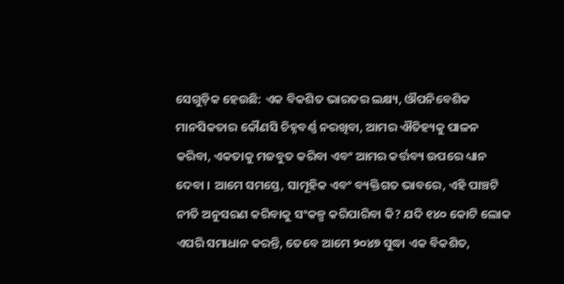ସେଗୁଡ଼ିକ ହେଉଛି: ଏକ ବିକଶିତ ଭାରତର ଲକ୍ଷ୍ୟ, ଔପନିବେଶିକ ମାନସିକତାର କୌଣସି ଚିହ୍ନବର୍ଣ୍ଣ ନରଖିବା, ଆମର ଐତିହ୍ୟକୁ ପାଳନ କରିବା, ଏକତାକୁ ମଜବୁତ କରିବା ଏବଂ ଆମର କର୍ତ୍ତବ୍ୟ ଉପରେ ଧ୍ୟାନ ଦେବା । ଆମେ ସମସ୍ତେ, ସାମୂହିକ ଏବଂ ବ୍ୟକ୍ତିଗତ ଭାବରେ, ଏହି ପାଞ୍ଚଟି ନୀତି ଅନୁସରଣ କରିବାକୁ ସଂକଳ୍ପ କରିପାରିବା କି? ଯଦି ୧୪୦ କୋଟି ଲୋକ ଏପରି ସମାଧାନ କରନ୍ତି, ତେବେ ଆମେ ୨୦୪୭ ସୁଦ୍ଧା ଏକ ବିକଶିତ,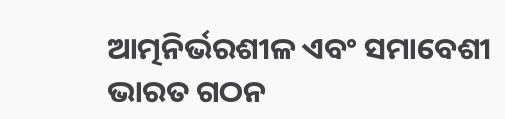ଆତ୍ମନିର୍ଭରଶୀଳ ଏବଂ ସମାବେଶୀ ଭାରତ ଗଠନ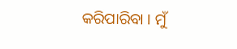କରିପାରିବା । ମୁଁ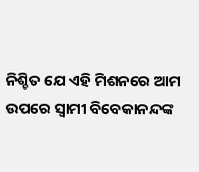ନିଶ୍ଚିତ ଯେ ଏହି ମିଶନରେ ଆମ ଉପରେ ସ୍ୱାମୀ ବିବେକାନନ୍ଦଙ୍କ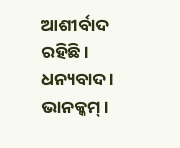ଆଶୀର୍ବାଦ ରହିଛି ।
ଧନ୍ୟବାଦ । ଭାନକ୍କମ୍ ।